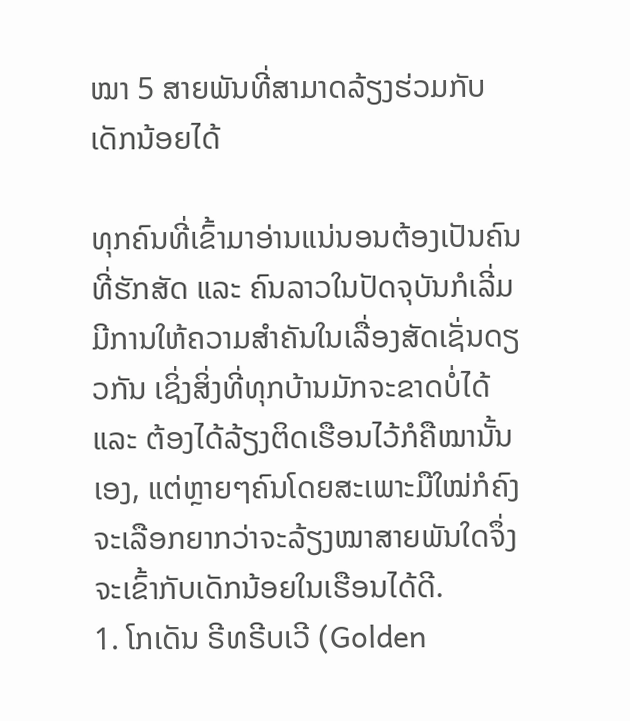ໝາ 5 ສາຍພັນທີ່ສາມາດລ້ຽງຮ່ວມກັບເດັກນ້ອຍໄດ້

ທຸກຄົນທີ່ເຂົ້າມາອ່ານແນ່ນອນຕ້ອງເປັນຄົນທີ່ຮັກສັດ ແລະ ຄົນລາວໃນປັດຈຸບັນກໍເລີ່ມມີການໃຫ້ຄວາມສຳຄັນໃນເລື່ອງສັດເຊັ່ນດຽວກັນ ເຊິ່ງສິ່ງທີ່ທຸກບ້ານມັກຈະຂາດບໍ່ໄດ້ ແລະ ຕ້ອງໄດ້ລ້ຽງຕິດເຮືອນໄວ້ກໍຄືໝານັ້ນເອງ, ແຕ່ຫຼາຍໆຄົນໂດຍສະເພາະມືໃໝ່ກໍຄົງຈະເລືອກຍາກວ່າຈະລ້ຽງໝາສາຍພັນໃດຈຶ່ງຈະເຂົ້າກັບເດັກນ້ອຍໃນເຮືອນໄດ້ດີ.
1. ໂກເດັນ ຣີທຣີບເວີ (Golden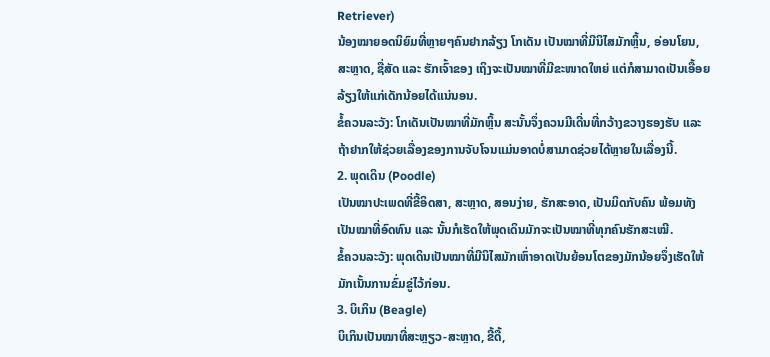Retriever)
ນ້ອງໝາຍອດນິຍົມທີ່ຫຼາຍໆຄົນຢາກລ້ຽງ ໂກເດັນ ເປັນໝາທີ່ມີນິໄສມັກຫຼິ້ນ, ອ່ອນໂຍນ, ສະຫຼາດ, ຊື່ສັດ ແລະ ຮັກເຈົ້າຂອງ ເຖິງຈະເປັນໝາທີ່ມີຂະໜາດໃຫຍ່ ແຕ່ກໍສາມາດເປັນເອື້ອຍລ້ຽງໃຫ້ແກ່ເດັກນ້ອຍໄດ້ແນ່ນອນ.
ຂໍ້ຄວນລະວັງ: ໂກເດັນເປັນໝາທີ່ມັກຫຼິ້ນ ສະນັ້ນຈຶ່ງຄວນມີເດີ່ນທີ່ກວ້າງຂວາງຮອງຮັບ ແລະ ຖ້າຢາກໃຫ້ຊ່ວຍເລື່ອງຂອງການຈັບໂຈນແມ່ນອາດບໍ່ສາມາດຊ່ວຍໄດ້ຫຼາຍໃນເລື່ອງນີ້.
2. ພຸດເດິນ (Poodle)
ເປັນໝາປະເພດທີ່ຂີ້ອິດສາ, ສະຫຼາດ, ສອນງ່າຍ, ຮັກສະອາດ, ເປັນມິດກັບຄົນ ພ້ອມທັງເປັນໝາທີ່ອົດທົນ ແລະ ນັ້ນກໍເຮັດໃຫ້ພຸດເດິນມັກຈະເປັນໝາທີ່ທຸກຄົນຮັກສະເໝີ.
ຂໍ້ຄວນລະວັງ: ພຸດເດິນເປັນໝາທີ່ມີນິໄສມັກເຫົ່າອາດເປັນຍ້ອນໂຕຂອງມັກນ້ອຍຈຶ່ງເຮັດໃຫ້ມັກເນັ້ນການຂົ່ມຂູ່ໄວ້ກ່ອນ.
3. ບິເກິນ (Beagle)
ບິເກິນເປັນໝາທີ່ສະຫຼຽວ-ສະຫຼາດ, ຂີ້ດື້,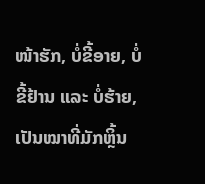ໜ້າຮັກ, ບໍ່ຂີ້ອາຍ, ບໍ່ຂີ້ຢ້ານ ແລະ ບໍ່ຮ້າຍ, ເປັນໝາທີ່ມັກຫຼິ້ນ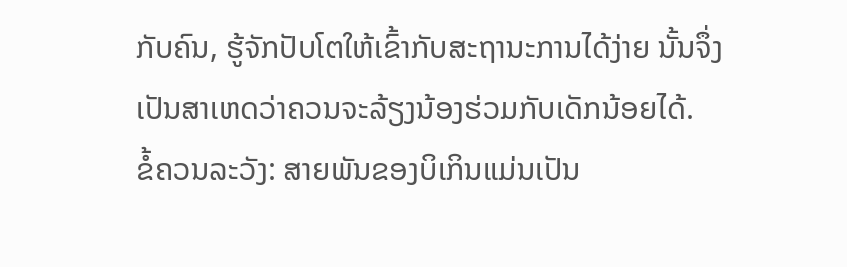ກັບຄົນ, ຮູ້ຈັກປັບໂຕໃຫ້ເຂົ້າກັບສະຖານະການໄດ້ງ່າຍ ນັ້ນຈຶ່ງເປັນສາເຫດວ່າຄວນຈະລ້ຽງນ້ອງຮ່ວມກັບເດັກນ້ອຍໄດ້.
ຂໍ້ຄວນລະວັງ: ສາຍພັນຂອງບິເກິນແມ່ນເປັນ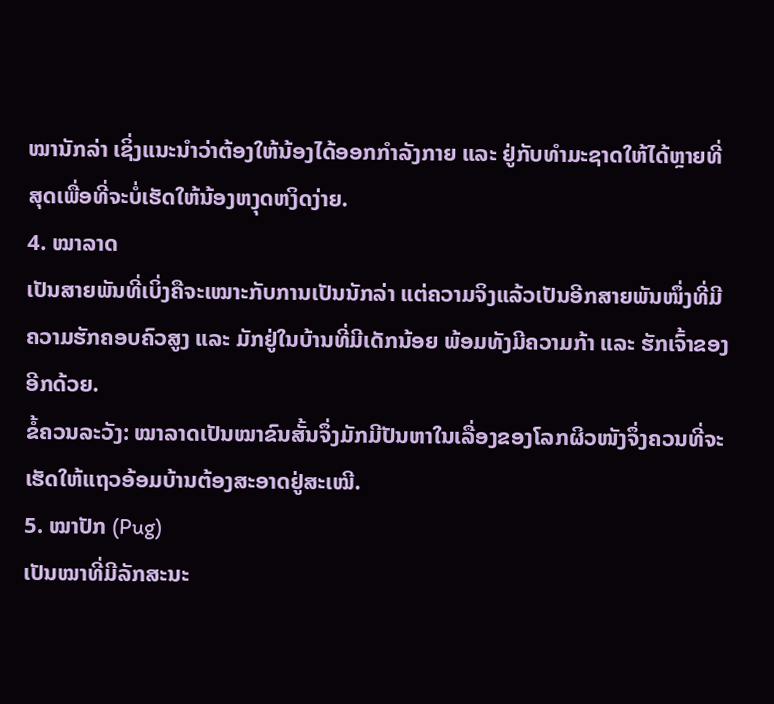ໝານັກລ່າ ເຊິ່ງແນະນຳວ່າຕ້ອງໃຫ້ນ້ອງໄດ້ອອກກຳລັງກາຍ ແລະ ຢູ່ກັບທຳມະຊາດໃຫ້ໄດ້ຫຼາຍທີ່ສຸດເພື່ອທີ່ຈະບໍ່ເຮັດໃຫ້ນ້ອງຫງຸດຫງິດງ່າຍ.
4. ໝາລາດ
ເປັນສາຍພັນທີ່ເບິ່ງຄືຈະເໝາະກັບການເປັນນັກລ່າ ແຕ່ຄວາມຈິງແລ້ວເປັນອີກສາຍພັນໜຶ່ງທີ່ມີຄວາມຮັກຄອບຄົວສູງ ແລະ ມັກຢູ່ໃນບ້ານທີ່ມີເດັກນ້ອຍ ພ້ອມທັງມີຄວາມກ້າ ແລະ ຮັກເຈົ້າຂອງອີກດ້ວຍ.
ຂໍ້ຄວນລະວັງ: ໝາລາດເປັນໝາຂົນສັ້ນຈຶ່ງມັກມີປັນຫາໃນເລື່ອງຂອງໂລກຜິວໜັງຈຶ່ງຄວນທີ່ຈະເຮັດໃຫ້ແຖວອ້ອມບ້ານຕ້ອງສະອາດຢູ່ສະເໝີ.
5. ໝາປັກ (Pug)
ເປັນໝາທີ່ມີລັກສະນະ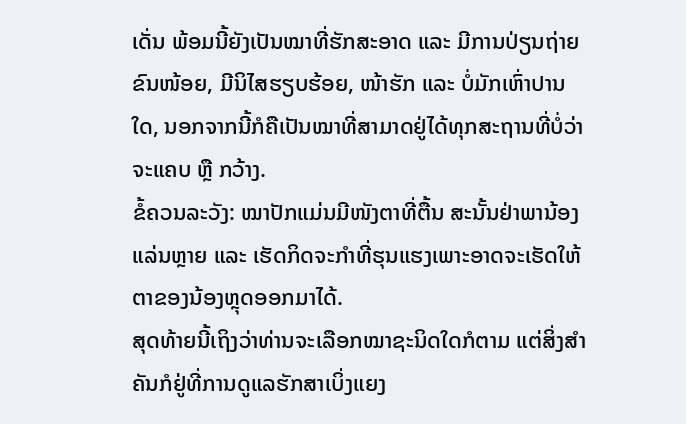ເດັ່ນ ພ້ອມນີ້ຍັງເປັນໝາທີ່ຮັກສະອາດ ແລະ ມີການປ່ຽນຖ່າຍຂົນໜ້ອຍ, ມີນິໄສຮຽບຮ້ອຍ, ໜ້າຮັກ ແລະ ບໍ່ມັກເຫົ່າປານໃດ, ນອກຈາກນີ້ກໍຄືເປັນໝາທີ່ສາມາດຢູ່ໄດ້ທຸກສະຖານທີ່ບໍ່ວ່າຈະແຄບ ຫຼື ກວ້າງ.
ຂໍ້ຄວນລະວັງ: ໝາປັກແມ່ນມີໜັງຕາທີ່ຕື້ນ ສະນັ້ນຢ່າພານ້ອງແລ່ນຫຼາຍ ແລະ ເຮັດກິດຈະກຳທີ່ຮຸນແຮງເພາະອາດຈະເຮັດໃຫ້ຕາຂອງນ້ອງຫຼຸດອອກມາໄດ້.
ສຸດທ້າຍນີ້ເຖິງວ່າທ່ານຈະເລືອກໝາຊະນິດໃດກໍຕາມ ແຕ່ສິ່ງສຳຄັນກໍຢູ່ທີ່ການດູແລຮັກສາເບິ່ງແຍງ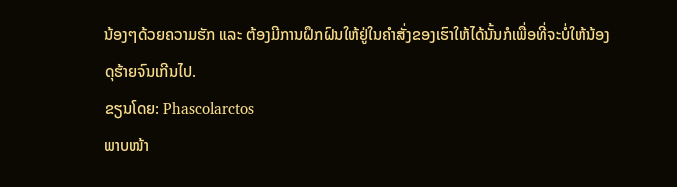ນ້ອງໆດ້ວຍຄວາມຮັກ ແລະ ຕ້ອງມີການຝຶກຝົນໃຫ້ຢູ່ໃນຄຳສັ່ງຂອງເຮົາໃຫ້ໄດ້ນັ້ນກໍເພື່ອທີ່ຈະບໍ່ໃຫ້ນ້ອງດຸຮ້າຍຈົນເກີນໄປ.
ຂຽນໂດຍ: Phascolarctos
ພາບໜ້າ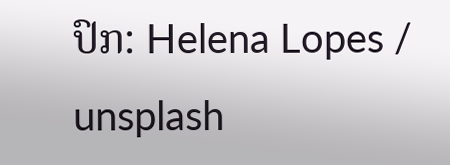ປົກ: Helena Lopes / unsplash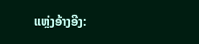ແຫຼ່ງອ້າງອີງ: